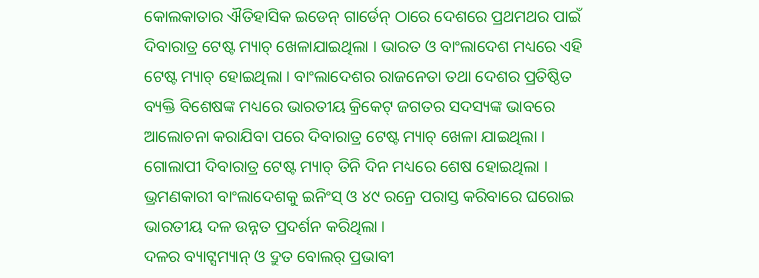କୋଲକାତାର ଐତିହାସିକ ଇଡେନ୍ ଗାର୍ଡେନ୍ ଠାରେ ଦେଶରେ ପ୍ରଥମଥର ପାଇଁ ଦିବାରାତ୍ର ଟେଷ୍ଟ ମ୍ୟାଚ୍ ଖେଳାଯାଇଥିଲା । ଭାରତ ଓ ବାଂଲାଦେଶ ମଧ୍ୟରେ ଏହି ଟେଷ୍ଟ ମ୍ୟାଚ୍ ହୋଇଥିଲା । ବାଂଲାଦେଶର ରାଜନେତା ତଥା ଦେଶର ପ୍ରତିଷ୍ଠିତ ବ୍ୟକ୍ତି ବିଶେଷଙ୍କ ମଧ୍ୟରେ ଭାରତୀୟ କ୍ରିକେଟ୍ ଜଗତର ସଦସ୍ୟଙ୍କ ଭାବରେ ଆଲୋଚନା କରାଯିବା ପରେ ଦିବାରାତ୍ର ଟେଷ୍ଟ ମ୍ୟାଚ୍ ଖେଳା ଯାଇଥିଲା । ଗୋଲାପୀ ଦିବାରାତ୍ର ଟେଷ୍ଟ ମ୍ୟାଚ୍ ତିନି ଦିନ ମଧ୍ୟରେ ଶେଷ ହୋଇଥିଲା । ଭ୍ରମଣକାରୀ ବାଂଲାଦେଶକୁ ଇନିଂସ୍ ଓ ୪୯ ରନ୍ରେ ପରାସ୍ତ କରିବାରେ ଘରୋଇ ଭାରତୀୟ ଦଳ ଉନ୍ନତ ପ୍ରଦର୍ଶନ କରିଥିଲା ।
ଦଳର ବ୍ୟାଟ୍ସମ୍ୟାନ୍ ଓ ଦ୍ରୁତ ବୋଲର୍ ପ୍ରଭାବୀ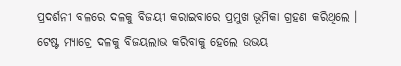ପ୍ରଦର୍ଶନୀ ବଳରେ ଦଳକୁ ବିଜୟୀ କରାଇବାରେ ପ୍ରମୁଖ ଭୂମିକା ଗ୍ରହଣ କରିଥିଲେ । ଟେଷ୍ଟ ମ୍ୟାଚ୍ରେ ଦଳକୁ ବିଜୟଲାଭ କରିବାକୁ ହେଲେ ଉଭୟ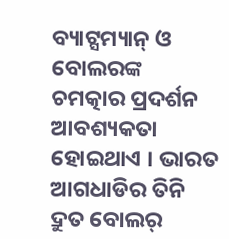ବ୍ୟାଟ୍ସମ୍ୟାନ୍ ଓ ବୋଲରଙ୍କ ଚମତ୍କାର ପ୍ରଦର୍ଶନ ଆବଶ୍ୟକତା ହୋଇଥାଏ । ଭାରତ ଆଗଧାଡିର ତିନି ଦ୍ରୁତ ବୋଲର୍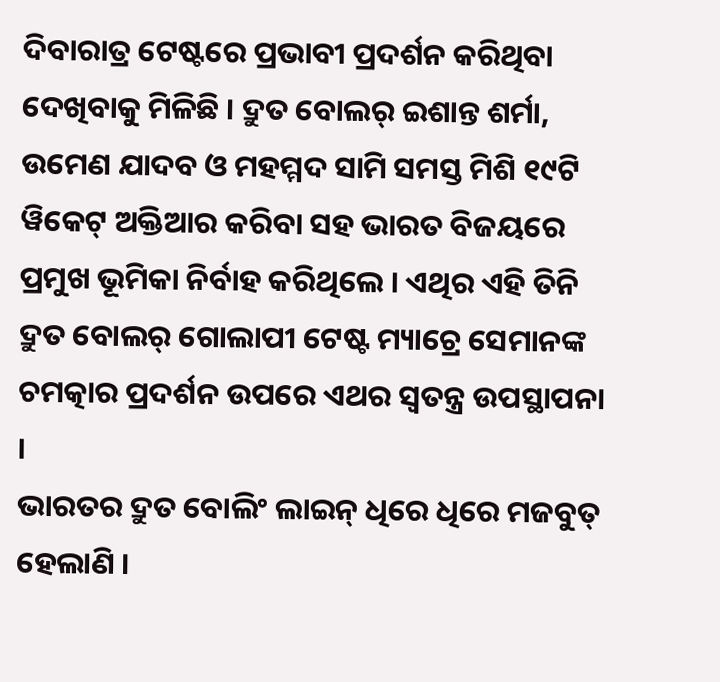ଦିବାରାତ୍ର ଟେଷ୍ଟରେ ପ୍ରଭାବୀ ପ୍ରଦର୍ଶନ କରିଥିବା ଦେଖିବାକୁ ମିଳିଛି । ଦ୍ରୁତ ବୋଲର୍ ଇଶାନ୍ତ ଶର୍ମା, ଉମେଣ ଯାଦବ ଓ ମହମ୍ମଦ ସାମି ସମସ୍ତ ମିଶି ୧୯ଟି ୱିକେଟ୍ ଅକ୍ତିଆର କରିବା ସହ ଭାରତ ବିଜୟରେ ପ୍ରମୁଖ ଭୂମିକା ନିର୍ବାହ କରିଥିଲେ । ଏଥିର ଏହି ତିନି ଦ୍ରୁତ ବୋଲର୍ ଗୋଲାପୀ ଟେଷ୍ଟ ମ୍ୟାଚ୍ରେ ସେମାନଙ୍କ ଚମତ୍କାର ପ୍ରଦର୍ଶନ ଉପରେ ଏଥର ସ୍ୱତନ୍ତ୍ର ଉପସ୍ଥାପନା ।
ଭାରତର ଦ୍ରୁତ ବୋଲିଂ ଲାଇନ୍ ଧିରେ ଧିରେ ମଜବୁତ୍ ହେଲାଣି ।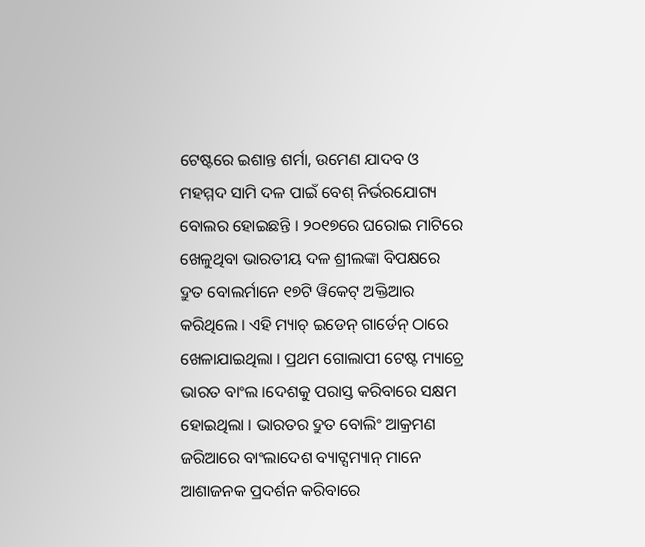ଟେଷ୍ଟରେ ଇଶାନ୍ତ ଶର୍ମା, ଉମେଣ ଯାଦବ ଓ ମହମ୍ମଦ ସାମି ଦଳ ପାଇଁ ବେଶ୍ ନିର୍ଭରଯୋଗ୍ୟ ବୋଲର ହୋଇଛନ୍ତି । ୨୦୧୭ରେ ଘରୋଇ ମାଟିରେ ଖେଳୁଥିବା ଭାରତୀୟ ଦଳ ଶ୍ରୀଲଙ୍କା ବିପକ୍ଷରେ ଦ୍ରୁତ ବୋଲର୍ମାନେ ୧୭ଟି ୱିକେଟ୍ ଅକ୍ତିଆର କରିଥିଲେ । ଏହି ମ୍ୟାଚ୍ ଇଡେନ୍ ଗାର୍ଡେନ୍ ଠାରେ ଖେଳାଯାଇଥିଲା । ପ୍ରଥମ ଗୋଲାପୀ ଟେଷ୍ଟ ମ୍ୟାଚ୍ରେ ଭାରତ ବାଂଲ ।ଦେଶକୁ ପରାସ୍ତ କରିବାରେ ସକ୍ଷମ ହୋଇଥିଲା । ଭାରତର ଦ୍ରୁତ ବୋଲିଂ ଆକ୍ରମଣ ଜରିଆରେ ବାଂଲାଦେଶ ବ୍ୟାଟ୍ସମ୍ୟାନ୍ ମାନେ ଆଶାଜନକ ପ୍ରଦର୍ଶନ କରିବାରେ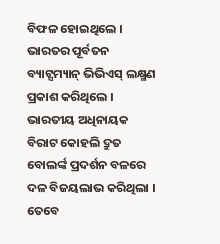ବିଫଳ ହୋଇଥିଲେ । ଭାରତର ପୂର୍ବତନ ବ୍ୟାଟ୍ସମ୍ୟାନ୍ ଭିଭିଏସ୍ ଲକ୍ଷ୍ମଣ ପ୍ରକାଶ କରିଥିଲେ । ଭାରତୀୟ ଅଧିନାୟକ ବିରାଟ କୋହଲି ଦ୍ରୁତ ବୋଲର୍ଙ୍କ ପ୍ରଦର୍ଶନ ବଳରେ ଦଳ ବିଜୟଲାଭ କରିଥିଲା । ତେବେ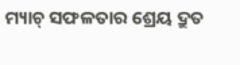ମ୍ୟାଚ୍ ସଫଳତାର ଶ୍ରେୟ ଦ୍ରୁତ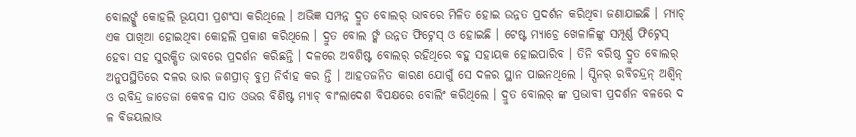ବୋଲର୍ଙ୍କୁ କୋହଲି ଭୂୟସୀ ପ୍ରଶଂସା କରିଥିଲେ । ଅଭିଜ୍ଞ ସମ୍ପନ୍ନ ଦ୍ରୁତ ବୋଲର୍ ଭାବରେ ମିଳିତ ହୋଇ ଉନ୍ନତ ପ୍ରଦର୍ଶନ କରିଥିବା ଜଣାଯାଇଛି । ମ୍ୟାଚ୍ ଏକ ପାଖିଆ ହୋଇଥିବା କୋହଲି ପ୍ରକାଶ କରିଥିଲେ । ଦ୍ରୁତ ବୋଲ ର୍ଙ୍କ ଉନ୍ନତ ଫିଟ୍ନେସ୍ ଓ ହୋଇଛି । ଟେଷ୍ଟ ମ୍ୟାଚ୍ରେ ଖେଳାଳିଙ୍କୁ ସମ୍ପୂର୍ଣ୍ଣ ଫିଟ୍ନେସ୍ ହେବା ସହ ସୁରକ୍ଷିତ ଭାବରେ ପ୍ରଦର୍ଶନ କରିଛନ୍ତି । ଦଳରେ ଅବଶିଷ୍ଟ ବୋଲର୍ ରହିଥିରେ ବହୁ ସହାୟକ ହୋଇପାରିବ । ତିନି ବରିଷ୍ଠ ଦ୍ରୁତ ବୋଲର୍ ଅନୁପସ୍ଥିତିରେ ଦଳର ଭାର ଜଶପ୍ରୀତ୍ ବୁମ୍ର ନିର୍ବାହ କର ନ୍ତି । ଆହତଜନିତ କାରଣ ଯୋଗୁଁ ସେ ଦଳର ସ୍ଥାନ ପାଇନଥିଲେ । ସ୍ପିନର୍ ରବିଚନ୍ଦ୍ରନ୍ ଅଶ୍ୱିନ୍ ଓ ରବିନ୍ଦ୍ର ଜାଡେଜା କେବଳ ସାତ ଓଭର ବିଶିଷ୍ଟ ମ୍ୟାଚ୍ ବାଂଲାଦେଶ ବିପକ୍ଷରେ ବୋଲିଂ କରିଥିଲେ । ଦ୍ରୁତ ବୋଲର୍ ଙ୍କ ପ୍ରଭାବୀ ପ୍ରଦର୍ଶନ ବଳରେ ଦ ଳ ବିଜୟଲାଭ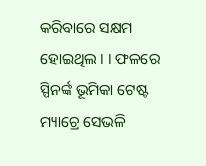କରିବାରେ ସକ୍ଷମ ହୋଇଥିଲ । । ଫଳରେ ସ୍ପିନର୍ଙ୍କ ଭୂମିକା ଟେଷ୍ଟ ମ୍ୟାଚ୍ରେ ସେଭଳି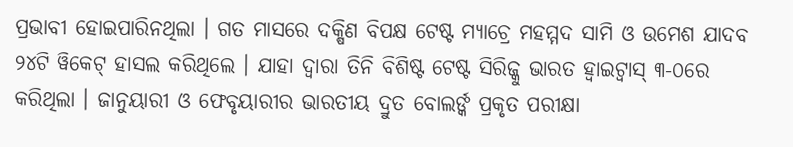ପ୍ରଭାବୀ ହୋଇପାରିନଥିଲା । ଗତ ମାସରେ ଦକ୍ଷିଣ ବିପକ୍ଷ ଟେଷ୍ଟ ମ୍ୟାଚ୍ରେ ମହମ୍ମଦ ସାମି ଓ ଉମେଶ ଯାଦବ ୨୪ଟି ୱିକେଟ୍ ହାସଲ କରିଥିଲେ । ଯାହା ଦ୍ୱାରା ତିନି ବିଶିଷ୍ଟ ଟେଷ୍ଟ ସିରିଜ୍କୁ ଭାରତ ହ୍ୱାଇଟ୍ୱାସ୍ ୩-୦ରେ କରିଥିଲା । ଜାନୁୟାରୀ ଓ ଫେବୃୟାରୀର ଭାରତୀୟ ଦ୍ରୁତ ବୋଲର୍ଙ୍କ ପ୍ରକୃତ ପରୀକ୍ଷା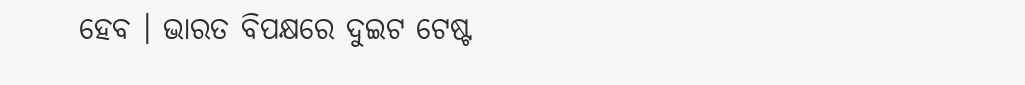ହେବ । ଭାରତ ବିପକ୍ଷରେ ଦୁଇଟ ଟେଷ୍ଟ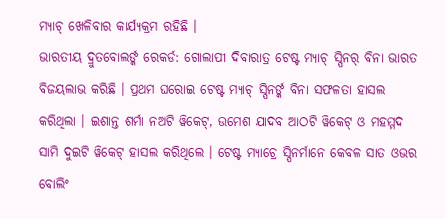ମ୍ୟାଚ୍ ଖେଳିବାର କାର୍ଯ୍ୟକ୍ରମ ରହିଛି ।
ଭାରତୀୟ ଦ୍ରୁତବୋଲର୍ଙ୍କ ରେକର୍ଡ: ଗୋଲାପୀ ଦିବାରାତ୍ର ଟେଷ୍ଟ ମ୍ୟାଚ୍ ସ୍ପିନର୍ ବିନା ଭାରତ ବିଜୟଲାଭ କରିଛି । ପ୍ରଥମ ଘରୋଇ ଟେଷ୍ଟ ମ୍ୟାଚ୍ ସ୍ପିନର୍ଙ୍କ ବିନା ସଫଳତା ହାସଲ କରିଥିଲା । ଇଶାନ୍ତ ଶର୍ମା ନଅଟି ୱିକେଟ୍, ଉମେଶ ଯାଦବ ଆଠଟି ୱିକେଟ୍ ଓ ମହମ୍ମଦ ସାମି ଦୁଇଟି ୱିକେଟ୍ ହାସଲ କରିଥିଲେ । ଟେଷ୍ଟ ମ୍ୟାଚ୍ରେ ସ୍ପିନର୍ମାନେ କେବଳ ସାତ ଓଭର ବୋଲିଂ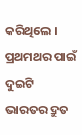କରିଥିଲେ ।
ପ୍ରଥମଥର ପାଇଁ ଦୁଇଟି ଭାରତର ଦ୍ରୁତ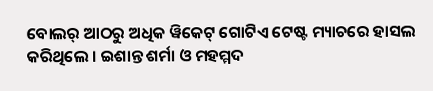ବୋଲର୍ ଆଠରୁ ଅଧିକ ୱିକେଟ୍ ଗୋଟିଏ ଟେଷ୍ଟ ମ୍ୟାଚରେ ହାସଲ କରିଥିଲେ । ଇଶାନ୍ତ ଶର୍ମା ଓ ମହମ୍ମଦ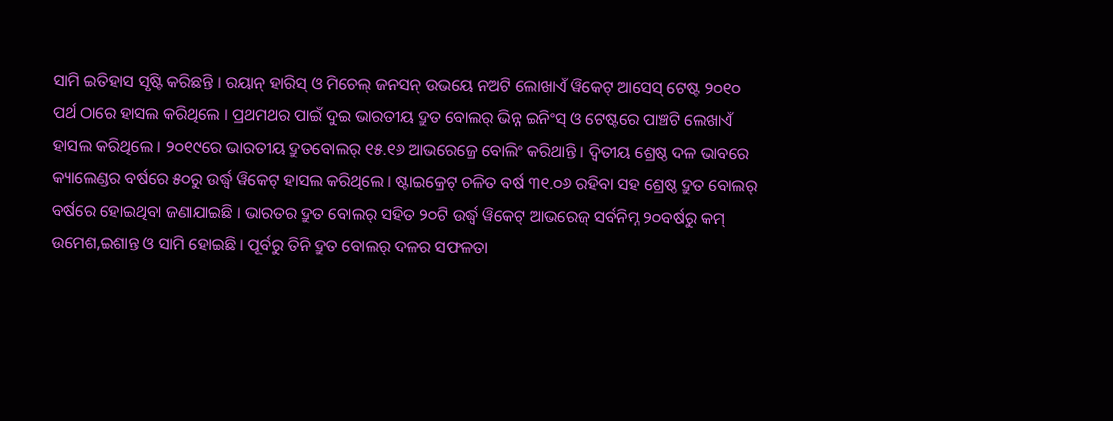ସାମି ଇତିହାସ ସୃଷ୍ଟି କରିଛନ୍ତି । ରୟାନ୍ ହାରିସ୍ ଓ ମିଚେଲ୍ ଜନସନ୍ ଉଭୟେ ନଅଟି ଲୋଖାଏଁ ୱିକେଟ୍ ଆସେସ୍ ଟେଷ୍ଟ ୨୦୧୦ ପର୍ଥ ଠାରେ ହାସଲ କରିଥିଲେ । ପ୍ରଥମଥର ପାଇଁ ଦୁଇ ଭାରତୀୟ ଦ୍ରୁତ ବୋଲର୍ ଭିନ୍ନ ଇନିଂସ୍ ଓ ଟେଷ୍ଟରେ ପାଞ୍ଚଟି ଲେଖାଏଁ ହାସଲ କରିଥିଲେ । ୨୦୧୯ରେ ଭାରତୀୟ ଦ୍ରୁତବୋଲର୍ ୧୫.୧୬ ଆଭରେଜ୍ରେ ବୋଲିଂ କରିଥାନ୍ତି । ଦ୍ୱିତୀୟ ଶ୍ରେଷ୍ଠ ଦଳ ଭାବରେ କ୍ୟାଲେଣ୍ଡର ବର୍ଷରେ ୫୦ରୁ ଉର୍ଦ୍ଧ୍ୱ ୱିକେଟ୍ ହାସଲ କରିଥିଲେ । ଷ୍ଟାଇକ୍ରେଟ୍ ଚଳିତ ବର୍ଷ ୩୧.୦୬ ରହିବା ସହ ଶ୍ରେଷ୍ଠ ଦ୍ରୁତ ବୋଲର୍ ବର୍ଷରେ ହୋଇଥିବା ଜଣାଯାଇଛି । ଭାରତର ଦ୍ରୁତ ବୋଲର୍ ସହିତ ୨୦ଟି ଉର୍ଦ୍ଧ୍ୱ ୱିକେଟ୍ ଆଭରେଜ୍ ସର୍ବନିମ୍ନ ୨୦ବର୍ଷରୁ କମ୍ ଉମେଶ,ଇଶାନ୍ତ ଓ ସାମି ହୋଇଛି । ପୂର୍ବରୁ ତିନି ଦ୍ରୁତ ବୋଲର୍ ଦଳର ସଫଳତା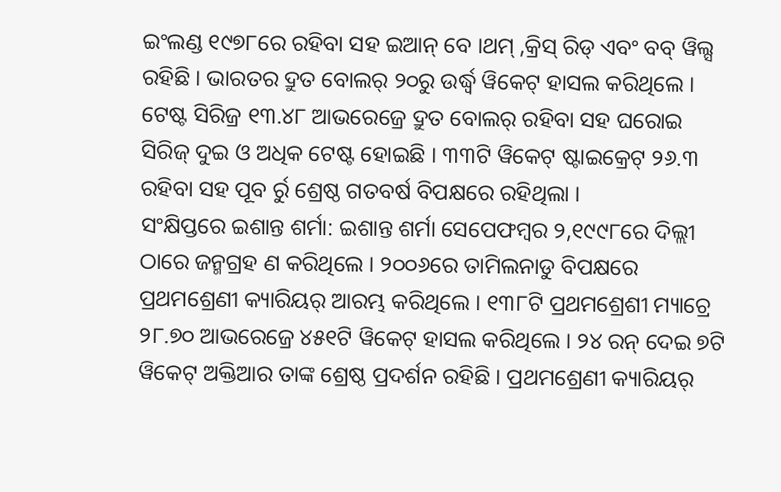ଇଂଲଣ୍ଡ ୧୯୭୮ରେ ରହିବା ସହ ଇଆନ୍ ବେ ।ଥମ୍ ,କ୍ରିସ୍ ରିଡ୍ ଏବଂ ବବ୍ ୱିଲ୍ସ ରହିଛି । ଭାରତର ଦ୍ରୁତ ବୋଲର୍ ୨୦ରୁ ଉର୍ଦ୍ଧ୍ୱ ୱିକେଟ୍ ହାସଲ କରିଥିଲେ । ଟେଷ୍ଟ ସିରିଜ୍ର ୧୩.୪୮ ଆଭରେଜ୍ରେ ଦ୍ରୁତ ବୋଲର୍ ରହିବା ସହ ଘରୋଇ ସିରିଜ୍ ଦୁଇ ଓ ଅଧିକ ଟେଷ୍ଟ ହୋଇଛି । ୩୩ଟି ୱିକେଟ୍ ଷ୍ଟାଇକ୍ରେଟ୍ ୨୬.୩ ରହିବା ସହ ପୂବ ର୍ରୁ ଶ୍ରେଷ୍ଠ ଗତବର୍ଷ ବିପକ୍ଷରେ ରହିଥିଲା ।
ସଂକ୍ଷିପ୍ତରେ ଇଶାନ୍ତ ଶର୍ମା: ଇଶାନ୍ତ ଶର୍ମା ସେପେଫମ୍ବର ୨,୧୯୯୮ରେ ଦିଲ୍ଲୀ ଠାରେ ଜନ୍ମଗ୍ରହ ଣ କରିଥିଲେ । ୨୦୦୬ରେ ତାମିଲନାଡୁ ବିପକ୍ଷରେ ପ୍ରଥମଶ୍ରେଣୀ କ୍ୟାରିୟର୍ ଆରମ୍ଭ କରିଥିଲେ । ୧୩୮ଟି ପ୍ରଥମଶ୍ରେଶୀ ମ୍ୟାଚ୍ରେ ୨୮.୭୦ ଆଭରେଜ୍ରେ ୪୫୧ଟି ୱିକେଟ୍ ହାସଲ କରିଥିଲେ । ୨୪ ରନ୍ ଦେଇ ୭ଟି ୱିକେଟ୍ ଅକ୍ତିଆର ତାଙ୍କ ଶ୍ରେଷ୍ଠ ପ୍ରଦର୍ଶନ ରହିଛି । ପ୍ରଥମଶ୍ରେଣୀ କ୍ୟାରିୟର୍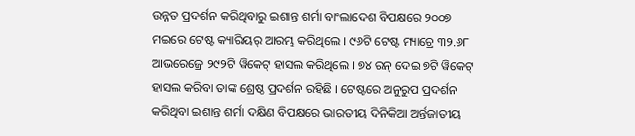ଉନ୍ନତ ପ୍ରଦର୍ଶନ କରିଥିବାରୁ ଇଶାନ୍ତ ଶର୍ମା ବାଂଲାଦେଶ ବିପକ୍ଷରେ ୨୦୦୭ ମଇରେ ଟେଷ୍ଟ କ୍ୟାରିୟର୍ ଆରମ୍ଭ କରିଥିଲେ । ୯୬ଟି ଟେଷ୍ଟ ମ୍ୟାଚ୍ରେ ୩୨.୬୮ ଆଭରେଜ୍ରେ ୨୯୨ଟି ୱିକେଟ୍ ହାସଲ କରିଥିଲେ । ୭୪ ରନ୍ ଦେଇ ୭ଟି ୱିକେଟ୍ ହାସଲ କରିବା ତାଙ୍କ ଶ୍ରେଷ୍ଠ ପ୍ରଦର୍ଶନ ରହିଛି । ଟେଷ୍ଟରେ ଅନୁରୁପ ପ୍ରଦର୍ଶନ କରିଥିବା ଇଶାନ୍ତ ଶର୍ମା ଦକ୍ଷିଣ ବିପକ୍ଷରେ ଭାରତୀୟ ଦିନିକିଆ ଅର୍ନ୍ତଜାତୀୟ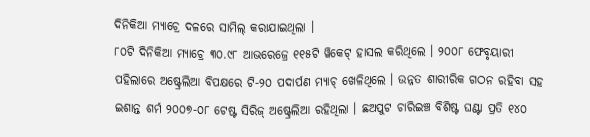ଦିନିକିଆ ମ୍ୟାଚ୍ରେ ଦଳରେ ସାମିଲ୍ କରାଯାଇଥିଲା ।
୮୦ଟି ଦିନିକିଆ ମ୍ୟାଚ୍ରେ ୩୦.୯୮ ଆଭରେଜ୍ରେ ୧୧୫ଟି ୱିକେଟ୍ ହାସଲ କରିଥିଲେ । ୨୦୦୮ ଫେବୃୟାରୀ ପହିଲାରେ ଅଷ୍ଟ୍ରେଲିଆ ବିପକ୍ଷରେ ଟି-୨୦ ପଦାର୍ପଣ ମ୍ୟାଚ୍ ଖେଳିଥିଲେ । ଉନ୍ନତ ଶାରୀରିକ ଗଠନ ରହିବା ସହ ଇଶାନ୍ତ ଶର୍ମ ୨୦୦୭-୦୮ ଟେଷ୍ଟ ସିରିଜ୍ ଅଷ୍ଟ୍ରେଲିଆ ରହିଥିଲା । ଛଅପୁଟ ଚାରିଇଞ୍ଚ ବିଶିଷ୍ଟ ଘଣ୍ଟା ପ୍ରତି ୧୪୦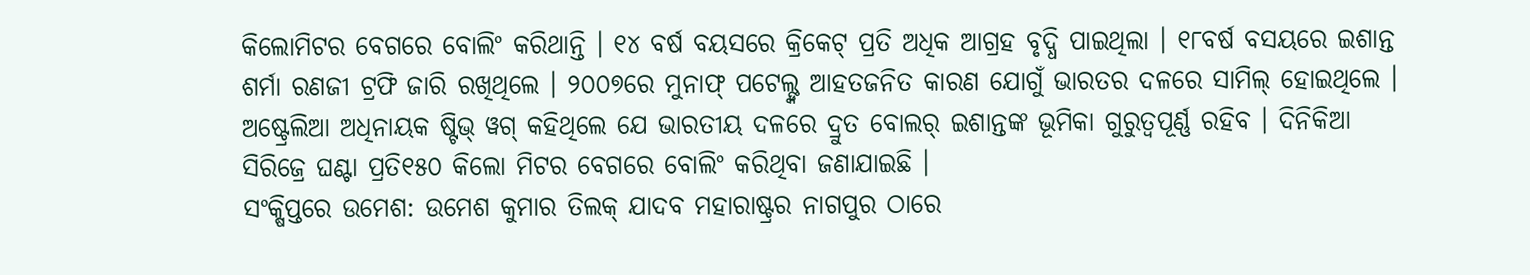କିଲୋମିଟର ବେଗରେ ବୋଲିଂ କରିଥାନ୍ତି । ୧୪ ବର୍ଷ ବୟସରେ କ୍ରିକେଟ୍ ପ୍ରତି ଅଧିକ ଆଗ୍ରହ ବୃଦ୍ଧି ପାଇଥିଲା । ୧୮ବର୍ଷ ବସୟରେ ଇଶାନ୍ତ ଶର୍ମା ରଣଜୀ ଟ୍ରଫି ଜାରି ରଖିଥିଲେ । ୨୦୦୭ରେ ମୁନାଫ୍ ପଟେଲ୍ଙ୍କ ଆହତଜନିତ କାରଣ ଯୋଗୁଁ ଭାରତର ଦଳରେ ସାମିଲ୍ ହୋଇଥିଲେ । ଅଷ୍ଟ୍ରେଲିଆ ଅଧିନାୟକ ଷ୍ଟିଭ୍ ୱଗ୍ କହିଥିଲେ ଯେ ଭାରତୀୟ ଦଳରେ ଦ୍ରୁତ ବୋଲର୍ ଇଶାନ୍ତଙ୍କ ଭୂମିକା ଗୁରୁତ୍ୱପୂର୍ଣ୍ଣ ରହିବ । ଦିନିକିଆ ସିରିଜ୍ରେ ଘଣ୍ଟା ପ୍ରତି୧୫୦ କିଲୋ ମିଟର ବେଗରେ ବୋଲିଂ କରିଥିବା ଜଣାଯାଇଛି ।
ସଂକ୍ଷିପ୍ତରେ ଉମେଶ: ଉମେଶ କୁମାର ତିଲକ୍ ଯାଦବ ମହାରାଷ୍ଟ୍ରର ନାଗପୁର ଠାରେ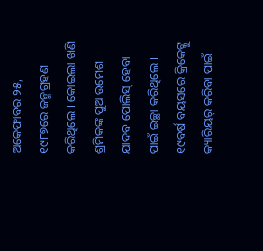ଅକେଫାବର ୨୫, ୧୯୮୭ରେ ଜନ୍ମଗ୍ରହଣ କରିଥିଲେ । କୋଇଲା ଖଣି ଶ୍ରମିକଙ୍କ ପୁଅ ଉମେଶ ଯାଦବ ପୋଲିସ୍ ହେବା ପାଇଁ ଇଚ୍ଛା କରିଥିଲେ । ୧୯ବର୍ଷ ବୟସରେ କ୍ରିକେଟ୍କୁ କ୍ୟାରିୟର୍ କରିବା ପାଇଁ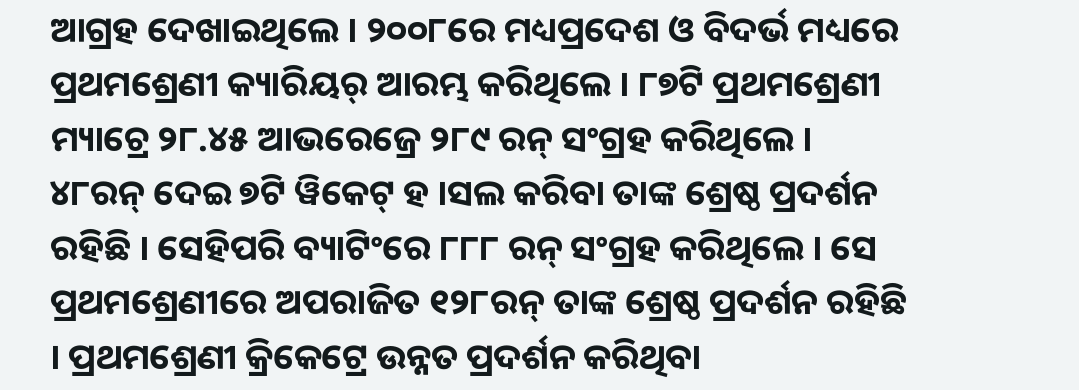ଆଗ୍ରହ ଦେଖାଇଥିଲେ । ୨୦୦୮ରେ ମଧ୍ୟପ୍ରଦେଶ ଓ ବିଦର୍ଭ ମଧ୍ୟରେ ପ୍ରଥମଶ୍ରେଣୀ କ୍ୟାରିୟର୍ ଆରମ୍ଭ କରିଥିଲେ । ୮୭ଟି ପ୍ରଥମଶ୍ରେଣୀ ମ୍ୟାଚ୍ରେ ୨୮.୪୫ ଆଭରେଜ୍ରେ ୨୮୯ ରନ୍ ସଂଗ୍ରହ କରିଥିଲେ । ୪୮ରନ୍ ଦେଇ ୭ଟି ୱିକେଟ୍ ହ ।ସଲ କରିବା ତାଙ୍କ ଶ୍ରେଷ୍ଠ ପ୍ରଦର୍ଶନ ରହିଛି । ସେହିପରି ବ୍ୟାଟିଂରେ ୮୮୮ ରନ୍ ସଂଗ୍ରହ କରିଥିଲେ । ସେ ପ୍ରଥମଶ୍ରେଣୀରେ ଅପରାଜିତ ୧୨୮ରନ୍ ତାଙ୍କ ଶ୍ରେଷ୍ଠ ପ୍ରଦର୍ଶନ ରହିଛି । ପ୍ରଥମଶ୍ରେଣୀ କ୍ରିକେଟ୍ରେ ଉନ୍ନତ ପ୍ରଦର୍ଶନ କରିଥିବା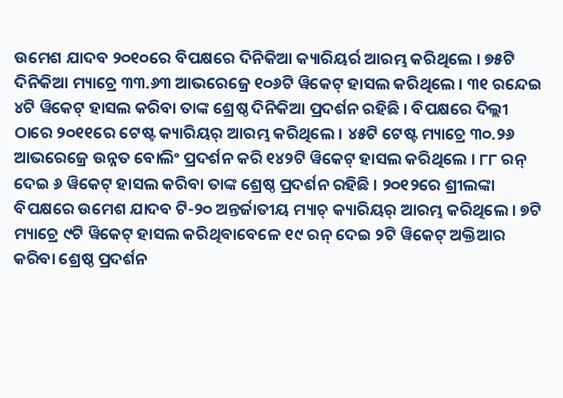ଉମେଶ ଯାଦବ ୨୦୧୦ରେ ବିପକ୍ଷରେ ଦିନିକିଆ କ୍ୟାରିୟର୍ର ଆରମ୍ଭ କରିଥିଲେ । ୭୫ଟି ଦିନିକିଆ ମ୍ୟାଚ୍ରେ ୩୩.୬୩ ଆଭରେଜ୍ରେ ୧୦୬ଟି ୱିକେଟ୍ ହାସଲ କରିଥିଲେ । ୩୧ ରନ୍ଦେଇ ୪ଟି ୱିକେଟ୍ ହାସଲ କରିବା ତାଙ୍କ ଶ୍ରେଷ୍ଠ ଦିନିକିଆ ପ୍ରଦର୍ଶନ ରହିଛି । ବିପକ୍ଷରେ ଦିଲ୍ଲୀ ଠାରେ ୨୦୧୧ରେ ଟେଷ୍ଟ କ୍ୟାରିୟର୍ ଆରମ୍ଭ କରିଥିଲେ । ୪୫ଟି ଟେଷ୍ଟ ମ୍ୟାଚ୍ରେ ୩୦.୨୬ ଆଭରେଜ୍ରେ ଉନ୍ନତ ବୋଲିଂ ପ୍ରଦର୍ଶନ କରି ୧୪୨ଟି ୱିକେଟ୍ ହାସଲ କରିଥିଲେ । ୮୮ ରନ୍ ଦେଇ ୬ ୱିକେଟ୍ ହାସଲ କରିବା ତାଙ୍କ ଶ୍ରେଷ୍ଠ ପ୍ରଦର୍ଶନ ରହିଛି । ୨୦୧୨ରେ ଶ୍ରୀଲଙ୍କା ବିପକ୍ଷରେ ଉମେଶ ଯାଦବ ଟି-୨୦ ଅନ୍ତର୍ଜାତୀୟ ମ୍ୟାଚ୍ କ୍ୟାରିୟର୍ ଆରମ୍ଭ କରିଥିଲେ । ୭ଟି ମ୍ୟାଚ୍ରେ ୯ଟି ୱିକେଟ୍ ହାସଲ କରିଥିବାବେଳେ ୧୯ ରନ୍ ଦେଇ ୨ଟି ୱିକେଟ୍ ଅକ୍ତିଆର କରିବା ଶ୍ରେଷ୍ଠ ପ୍ରଦର୍ଶନ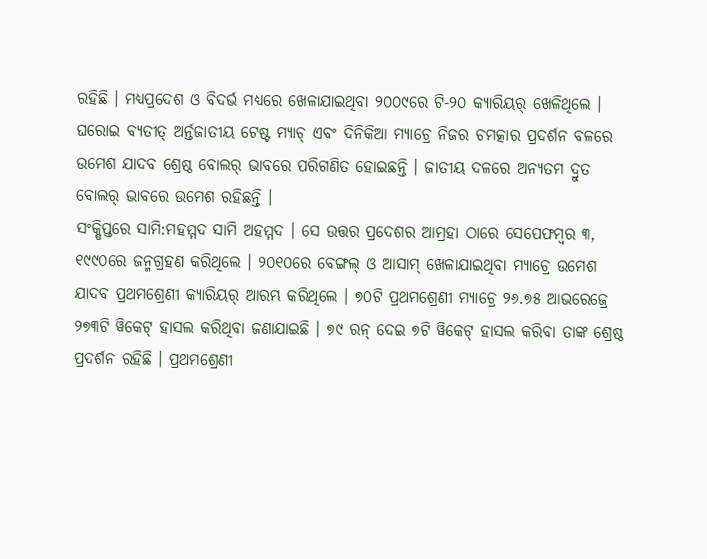ରହିଛି । ମଧ୍ୟପ୍ରଦେଶ ଓ ବିଦର୍ଭ ମଧ୍ୟରେ ଖେଳାଯାଇଥିବା ୨୦୦୯ରେ ଟି-୨୦ କ୍ୟାରିୟର୍ ଖେଳିଥିଲେ । ଘରୋଇ ବ୍ୟତୀତ୍ ଅର୍ନ୍ତଜାତୀୟ ଟେଷ୍ଟ ମ୍ୟାଚ୍ ଏବଂ ଦିନିକିଆ ମ୍ୟାଚ୍ରେ ନିଜର ଚମତ୍କାର ପ୍ରଦର୍ଶନ ବଳରେ ଉମେଶ ଯାଦବ ଶ୍ରେଷ୍ଠ ବୋଲର୍ ଭାବରେ ପରିଗଣିତ ହୋଇଛନ୍ତି । ଜାତୀୟ ଦଳରେ ଅନ୍ୟତମ ଦ୍ରୁତ ବୋଲର୍ ଭାବରେ ଉମେଶ ରହିଛନ୍ତି ।
ସଂକ୍ଷିପ୍ତରେ ସାମି:ମହମ୍ମଦ ସାମି ଅହମ୍ମଦ । ସେ ଉତ୍ତର ପ୍ରଦେଶର ଆମ୍ରହା ଠାରେ ସେପେଫମ୍ବର ୩, ୧୯୯୦ରେ ଜନ୍ମଗ୍ରହଣ କରିଥିଲେ । ୨୦୧୦ରେ ବେଙ୍ଗଲ୍ ଓ ଆସାମ୍ ଖେଳାଯାଇଥିବା ମ୍ୟାଚ୍ରେ ଉମେଶ ଯାଦବ ପ୍ରଥମଶ୍ରେଣୀ କ୍ୟାରିୟର୍ ଆରମ୍ଭ କରିଥିଲେ । ୭୦ଟି ପ୍ରଥମଶ୍ରେଣୀ ମ୍ୟାଚ୍ରେ ୨୬.୭୫ ଆଭରେଜ୍ରେ ୨୭୩ଟି ୱିକେଟ୍ ହାସଲ କରିଥିବା ଜଣାଯାଇଛି । ୭୯ ରନ୍ ଦେଇ ୭ଟି ୱିକେଟ୍ ହାସଲ କରିବା ତାଙ୍କ ଶ୍ରେଷ୍ଠ ପ୍ରଦର୍ଶନ ରହିଛି । ପ୍ରଥମଶ୍ରେଣୀ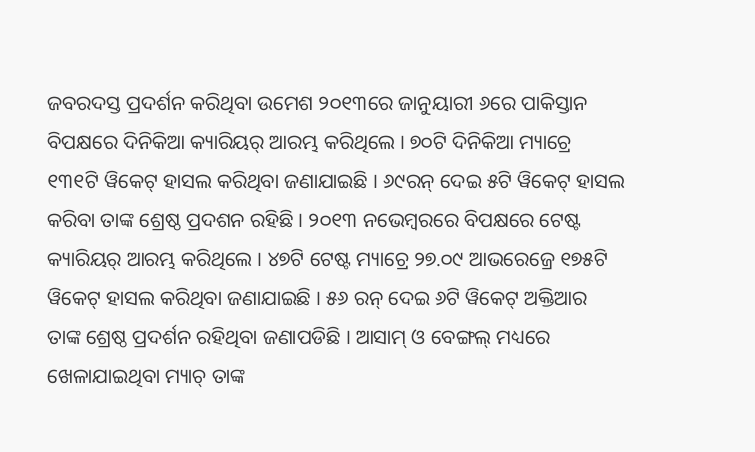ଜବରଦସ୍ତ ପ୍ରଦର୍ଶନ କରିଥିବା ଉମେଶ ୨୦୧୩ରେ ଜାନୁୟାରୀ ୬ରେ ପାକିସ୍ତାନ ବିପକ୍ଷରେ ଦିନିକିଆ କ୍ୟାରିୟର୍ ଆରମ୍ଭ କରିଥିଲେ । ୭୦ଟି ଦିନିକିଆ ମ୍ୟାଚ୍ରେ ୧୩୧ଟି ୱିକେଟ୍ ହାସଲ କରିଥିବା ଜଣାଯାଇଛି । ୬୯ରନ୍ ଦେଇ ୫ଟି ୱିକେଟ୍ ହାସଲ କରିବା ତାଙ୍କ ଶ୍ରେଷ୍ଠ ପ୍ରଦଶନ ରହିଛି । ୨୦୧୩ ନଭେମ୍ବରରେ ବିପକ୍ଷରେ ଟେଷ୍ଟ କ୍ୟାରିୟର୍ ଆରମ୍ଭ କରିଥିଲେ । ୪୭ଟି ଟେଷ୍ଟ ମ୍ୟାଚ୍ରେ ୨୭.୦୯ ଆଭରେଜ୍ରେ ୧୭୫ଟି ୱିକେଟ୍ ହାସଲ କରିଥିବା ଜଣାଯାଇଛି । ୫୬ ରନ୍ ଦେଇ ୬ଟି ୱିକେଟ୍ ଅକ୍ତିଆର ତାଙ୍କ ଶ୍ରେଷ୍ଠ ପ୍ରଦର୍ଶନ ରହିଥିବା ଜଣାପଡିଛି । ଆସାମ୍ ଓ ବେଙ୍ଗଲ୍ ମଧ୍ୟରେ ଖେଳାଯାଇଥିବା ମ୍ୟାଚ୍ ତାଙ୍କ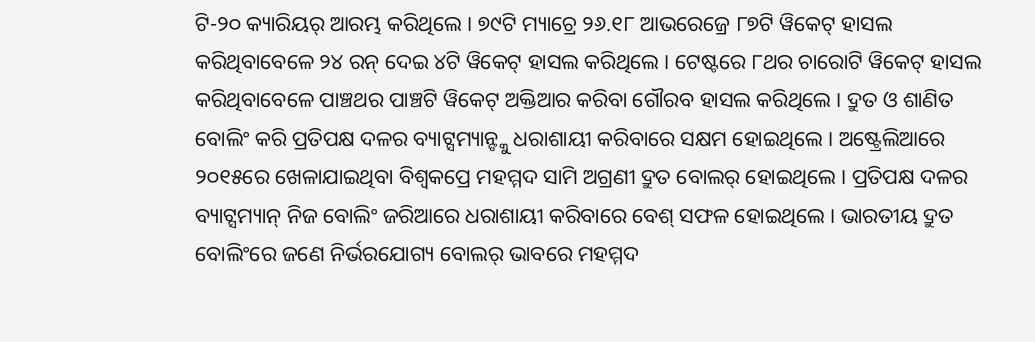ଟି-୨୦ କ୍ୟାରିୟର୍ ଆରମ୍ଭ କରିଥିଲେ । ୭୯ଟି ମ୍ୟାଚ୍ରେ ୨୬.୧୮ ଆଭରେଜ୍ରେ ୮୭ଟି ୱିକେଟ୍ ହାସଲ କରିଥିବାବେଳେ ୨୪ ରନ୍ ଦେଇ ୪ଟି ୱିକେଟ୍ ହାସଲ କରିଥିଲେ । ଟେଷ୍ଟରେ ୮ଥର ଚାରୋଟି ୱିକେଟ୍ ହାସଲ କରିଥିବାବେଳେ ପାଞ୍ଚଥର ପାଞ୍ଚଟି ୱିକେଟ୍ ଅକ୍ତିଆର କରିବା ଗୌରବ ହାସଲ କରିଥିଲେ । ଦ୍ରୁତ ଓ ଶାଣିତ ବୋଲିଂ କରି ପ୍ରତିପକ୍ଷ ଦଳର ବ୍ୟାଟ୍ସମ୍ୟାନ୍ଙ୍କୁ ଧରାଶାୟୀ କରିବାରେ ସକ୍ଷମ ହୋଇଥିଲେ । ଅଷ୍ଟ୍ରେଲିଆରେ ୨୦୧୫ରେ ଖେଳାଯାଇଥିବା ବିଶ୍ୱକପ୍ରେ ମହମ୍ମଦ ସାମି ଅଗ୍ରଣୀ ଦ୍ରୁତ ବୋଲର୍ ହୋଇଥିଲେ । ପ୍ରତିପକ୍ଷ ଦଳର ବ୍ୟାଟ୍ସମ୍ୟାନ୍ ନିଜ ବୋଲିଂ ଜରିଆରେ ଧରାଶାୟୀ କରିବାରେ ବେଶ୍ ସଫଳ ହୋଇଥିଲେ । ଭାରତୀୟ ଦ୍ରୁତ ବୋଲିଂରେ ଜଣେ ନିର୍ଭରଯୋଗ୍ୟ ବୋଲର୍ ଭାବରେ ମହମ୍ମଦ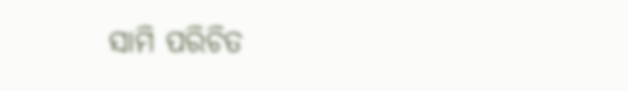ସାମି ପରିଚିତ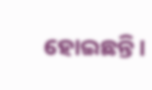ହୋଇଛନ୍ତି ।